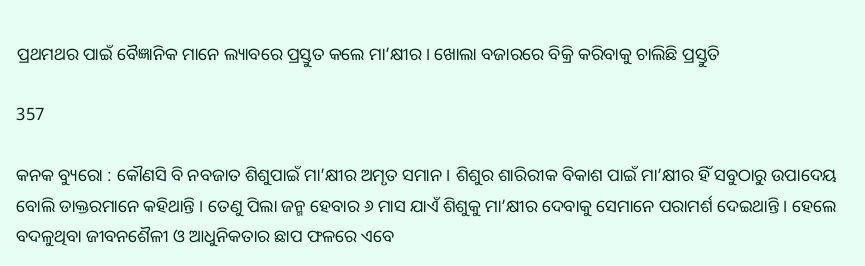ପ୍ରଥମଥର ପାଇଁ ବୈଜ୍ଞାନିକ ମାନେ ଲ୍ୟାବରେ ପ୍ରସ୍ତୁତ କଲେ ମା’କ୍ଷୀର । ଖୋଲା ବଜାରରେ ବିକ୍ରି କରିବାକୁ ଚାଲିଛି ପ୍ରସ୍ତୁତି

357

କନକ ବ୍ୟୁରୋ : କୌଣସି ବି ନବଜାତ ଶିଶୁପାଇଁ ମା’କ୍ଷୀର ଅମୃତ ସମାନ । ଶିଶୁର ଶାରିରୀକ ବିକାଶ ପାଇଁ ମା’କ୍ଷୀର ହିଁ ସବୁଠାରୁ ଉପାଦେୟ ବୋଲି ଡାକ୍ତରମାନେ କହିଥାନ୍ତି । ତେଣୁ ପିଲା ଜନ୍ମ ହେବାର ୬ ମାସ ଯାଏଁ ଶିଶୁକୁ ମା’କ୍ଷୀର ଦେବାକୁ ସେମାନେ ପରାମର୍ଶ ଦେଇଥାନ୍ତି । ହେଲେ ବଦଳୁଥିବା ଜୀବନଶୈଳୀ ଓ ଆଧୁନିକତାର ଛାପ ଫଳରେ ଏବେ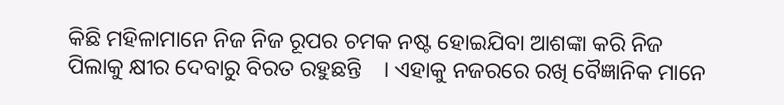କିଛି ମହିଳାମାନେ ନିଜ ନିଜ ରୂପର ଚମକ ନଷ୍ଟ ହୋଇଯିବା ଆଶଙ୍କା କରି ନିଜ ପିଲାକୁ କ୍ଷୀର ଦେବାରୁ ବିରତ ରହୁଛନ୍ତି    । ଏହାକୁ ନଜରରେ ରଖି ବୈଜ୍ଞାନିକ ମାନେ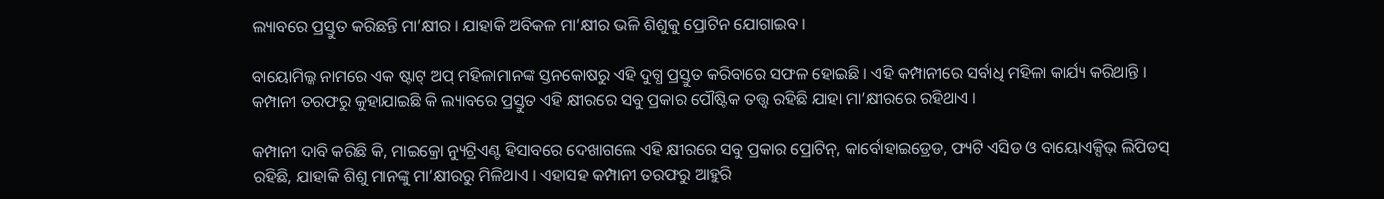ଲ୍ୟାବରେ ପ୍ରସ୍ତୁତ କରିଛନ୍ତି ମା’କ୍ଷୀର । ଯାହାକି ଅବିକଳ ମା’କ୍ଷୀର ଭଳି ଶିଶୁକୁ ପ୍ରୋଟିନ ଯୋଗାଇବ ।

ବାୟୋମିଲ୍କ ନାମରେ ଏକ ଷ୍ଟାଟ୍ ଅପ୍ ମହିଳାମାନଙ୍କ ସ୍ତନକୋଷରୁ ଏହି ଦୁଗ୍ଧ ପ୍ରସ୍ତୁତ କରିବାରେ ସଫଳ ହୋଇଛି । ଏହି କମ୍ପାନୀରେ ସର୍ବାଧି ମହିଳା କାର୍ଯ୍ୟ କରିଥାନ୍ତି । କମ୍ପାନୀ ତରଫରୁ କୁହାଯାଇଛି କି ଲ୍ୟାବରେ ପ୍ରସ୍ତୁତ ଏହି କ୍ଷୀରରେ ସବୁ ପ୍ରକାର ପୌଷ୍ଟିକ ତତ୍ତ୍ୱ ରହିଛି ଯାହା ମା’କ୍ଷୀରରେ ରହିଥାଏ ।

କମ୍ପାନୀ ଦାବି କରିଛି କି, ମାଇକ୍ରୋ ନ୍ୟୁଟ୍ରିଏଣ୍ଟ ହିସାବରେ ଦେଖାଗଲେ ଏହି କ୍ଷୀରରେ ସବୁ ପ୍ରକାର ପ୍ରୋଟିନ୍, କାର୍ବୋହାଇଡ୍ରେଡ, ଫ୍ୟଟି ଏସିଡ ଓ ବାୟୋଏକ୍ସିଭ୍ ଲିପିଡସ୍ ରହିଛି, ଯାହାକି ଶିଶୁ ମାନଙ୍କୁ ମା’କ୍ଷୀରରୁ ମିଳିଥାଏ । ଏହାସହ କମ୍ପାନୀ ତରଫରୁ ଆହୁରି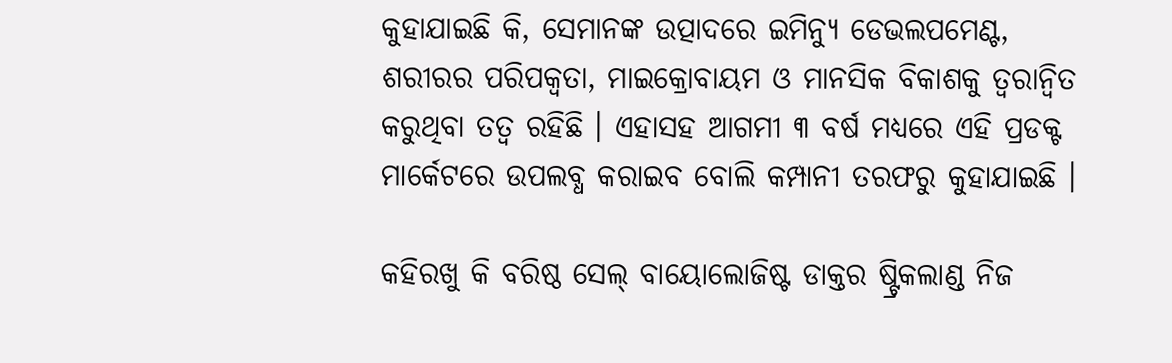କୁହାଯାଇଛି କି, ସେମାନଙ୍କ ଉତ୍ପାଦରେ ଇମିନ୍ୟୁ ଡେଭଲପମେଣ୍ଟ, ଶରୀରର ପରିପକ୍ୱତା, ମାଇକ୍ରୋବାୟମ ଓ ମାନସିକ ବିକାଶକୁ ତ୍ୱରାନ୍ୱିତ କରୁଥିବା ତତ୍ୱ ରହିଛି । ଏହାସହ ଆଗମୀ ୩ ବର୍ଷ ମଧ୍ୟରେ ଏହି ପ୍ରଡକ୍ଟ ମାର୍କେଟରେ ଉପଲବ୍ଧ କରାଇବ ବୋଲି କମ୍ପାନୀ ତରଫରୁ କୁହାଯାଇଛି ।

କହିରଖୁ କି ବରିଷ୍ଠ ସେଲ୍ ବାୟୋଲୋଜିଷ୍ଟ ଡାକ୍ତର ଷ୍ଟ୍ରିକଲାଣ୍ଡ ନିଜ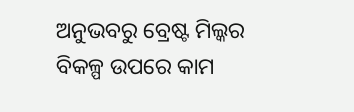ଅନୁଭବରୁ ବ୍ରେଷ୍ଟ ମିଲ୍କର ବିକଳ୍ପ ଉପରେ କାମ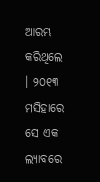ଆରମ୍ଭ କରିଥିଲେ । ୨୦୧୩ ମସିହାରେ ସେ ଏକ ଲ୍ୟାବରେ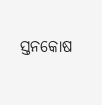ସ୍ତନକୋଷ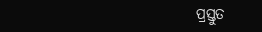ପ୍ରସ୍ତୁତ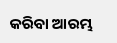କରିବା ଆରମ୍ଭ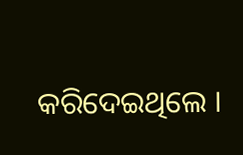କରିଦେଇଥିଲେ ।